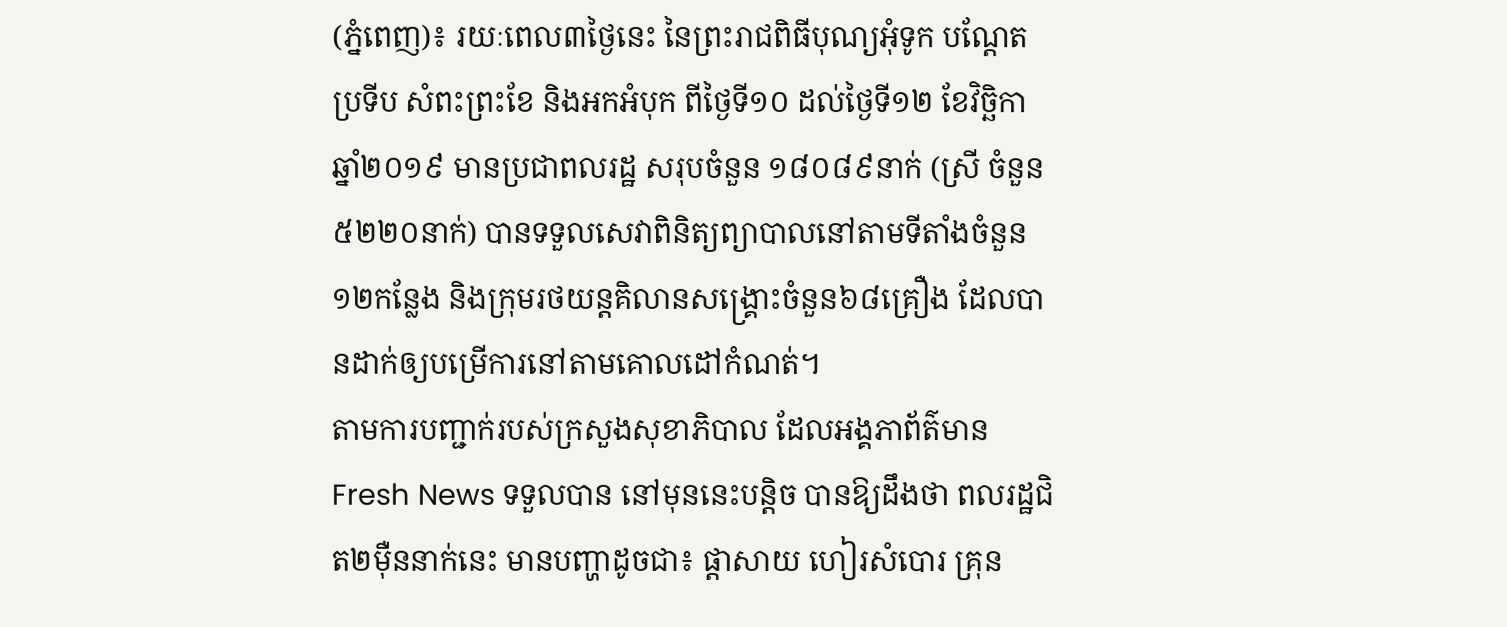(ភ្នំពេញ)៖ រយៈពេល៣ថ្ងៃនេះ នៃព្រះរាជពិធីបុណ្យអុំទូក បណ្តែតប្រទីប សំពះព្រះខែ និងអកអំបុក ពីថ្ងៃទី១០ ដល់ថ្ងៃទី១២ ខែវិច្ឆិកា ឆ្នាំ២០១៩ មានប្រជាពលរដ្ឋ សរុបចំនួន ១៨០៨៩នាក់ (ស្រី ចំនួន៥២២០នាក់) បានទទួលសេវាពិនិត្យព្យាបាលនៅតាមទីតាំងចំនួន១២កន្លែង និងក្រុមរថយន្តគិលានសង្រ្គោះចំនួន៦៨គ្រឿង ដែលបានដាក់ឲ្យបម្រើការនៅតាមគោលដៅកំណត់។
តាមការបញ្ជាក់របស់ក្រសួងសុខាភិបាល ដែលអង្គភាព័ត៌មាន Fresh News ទទួលបាន នៅមុននេះបន្ដិច បានឱ្យដឹងថា ពលរដ្ឋជិត២ម៉ឺននាក់នេះ មានបញ្ហាដូចជា៖ ផ្តាសាយ ហៀរសំបោរ គ្រុន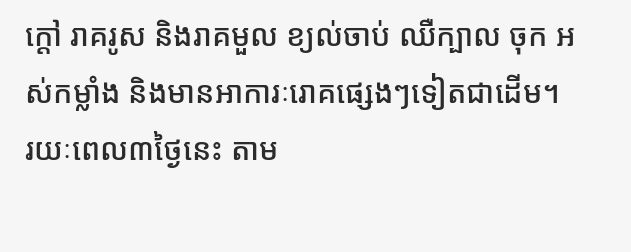ក្តៅ រាគរូស និងរាគមួល ខ្យល់ចាប់ ឈឺក្បាល ចុក អស់កម្លាំង និងមានអាការៈរោគផ្សេងៗទៀតជាដើម។
រយៈពេល៣ថ្ងៃនេះ តាម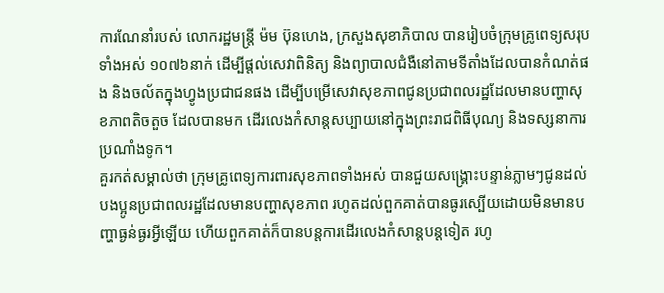ការណែនាំរបស់ លោករដ្ឋមន្រ្តី ម៉ម ប៊ុនហេង, ក្រសួងសុខាភិបាល បានរៀបចំក្រុមគ្រូពេទ្យសរុបទាំងអស់ ១០៧៦នាក់ ដើម្បីផ្តល់សេវាពិនិត្យ និងព្យាបាលជំងឺនៅតាមទីតាំងដែលបានកំណត់ផង និងចល័តក្នុងហ្វូងប្រជាជនផង ដើម្បីបម្រើសេវាសុខភាពជូនប្រជាពលរដ្ឋដែលមានបញ្ហាសុខភាពតិចតួច ដែលបានមក ដើរលេងកំសាន្តសប្បាយនៅក្នុងព្រះរាជពិធីបុណ្យ និងទស្សនាការប្រណាំងទូក។
គួរកត់សម្គាល់ថា ក្រុមគ្រូពេទ្យការពារសុខភាពទាំងអស់ បានជួយសង្រ្គោះបន្ទាន់ភ្លាមៗជូនដល់បងប្អូនប្រជាពលរដ្ឋដែលមានបញ្ហាសុខភាព រហូតដល់ពួកគាត់បានធូរស្បើយដោយមិនមានបញ្ហាធ្ងន់ធ្ងរអ្វីឡើយ ហើយពួកគាត់ក៏បានបន្តការដើរលេងកំសាន្តបន្តទៀត រហូ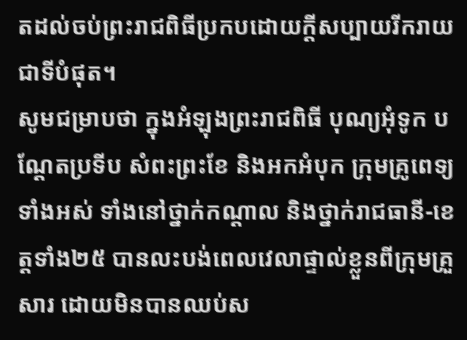តដល់ចប់ព្រះរាជពិធីប្រកបដោយក្តីសប្បាយរីករាយជាទីបំផុត។
សូមជម្រាបថា ក្នុងអំឡុងព្រះរាជពិធី បុណ្យអុំទូក បណ្តែតប្រទីប សំពះព្រះខែ និងអកអំបុក ក្រុមគ្រូពេទ្យទាំងអស់ ទាំងនៅថ្នាក់កណ្តាល និងថ្នាក់រាជធានី-ខេត្តទាំង២៥ បានលះបង់ពេលវេលាផ្ទាល់ខ្លួនពីក្រុមគ្រួសារ ដោយមិនបានឈប់ស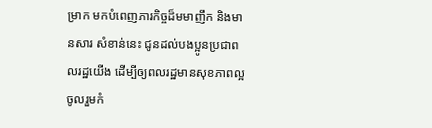ម្រាក មកបំពេញភារកិច្ចដ៏មមាញឹក និងមានសារ សំខាន់នេះ ជូនដល់បងប្អូនប្រជាពលរដ្ឋយើង ដើម្បីឲ្យពលរដ្ឋមានសុខភាពល្អ ចូលរួមកំ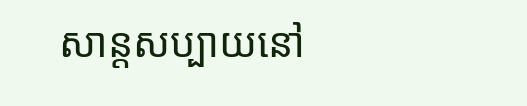សាន្តសប្បាយនៅ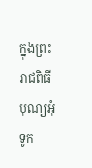ក្នុងព្រះរាជពិធី បុណ្យអុំទូក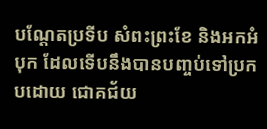បណ្តែតប្រទីប សំពះព្រះខែ និងអកអំបុក ដែលទើបនឹងបានបញ្ចប់ទៅប្រកបដោយ ជោគជ័យ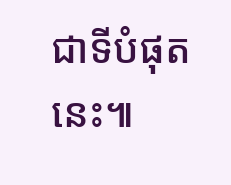ជាទីបំផុតនេះ៕